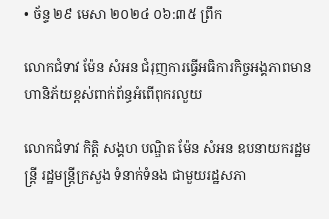• ច័ន្ទ ២៩ មេសា ២០២៤ ០៦:៣៥ ព្រឹក

លោកជំទាវ ម៉ែន សំអន ជំរុញការធ្វើអធិការកិច្ចអង្គភាពមានហានិភ័យខ្ពស់ពាក់ព័ន្ធអំពើពុករលួយ

លោកជំទាវ កិត្តិ សង្គហ បណ្ឌិត ម៉ែន សំអន ឧបនាយករដ្ឋមន្ត្រី រដ្ឋមន្ត្រីក្រសួង ទំនាក់ទំនង ជាមួយរដ្ឋសភា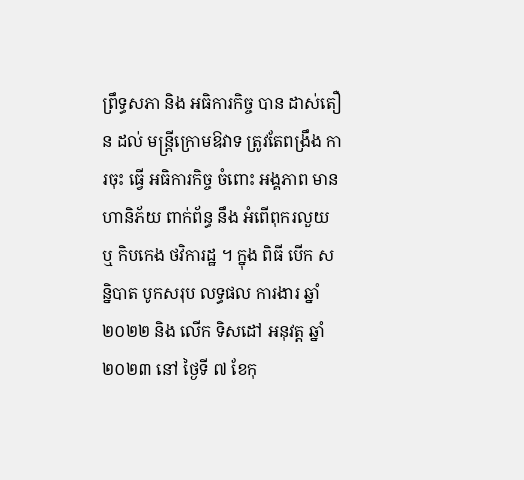ព្រឹទ្ធសភា និង អធិការកិច្ច បាន ដាស់តឿន ដល់ មន្ត្រីក្រោមឱវាទ ត្រូវតែពង្រឹង ការចុះ ធ្វើ អធិការកិច្ច ចំពោះ អង្គភាព មាន ហានិភ័យ ពាក់ព័ន្ធ នឹង អំពើពុករលួយ ឬ កិបកេង ថវិការដ្ឋ ។ ក្នុង ពិធី បើក សន្និបាត បូកសរុប លទ្ធផល ការងារ ឆ្នាំ ២០២២ និង លើក ទិសដៅ អនុវត្ត ឆ្នាំ ២០២៣ នៅ ថ្ងៃទី ៧ ខែកុ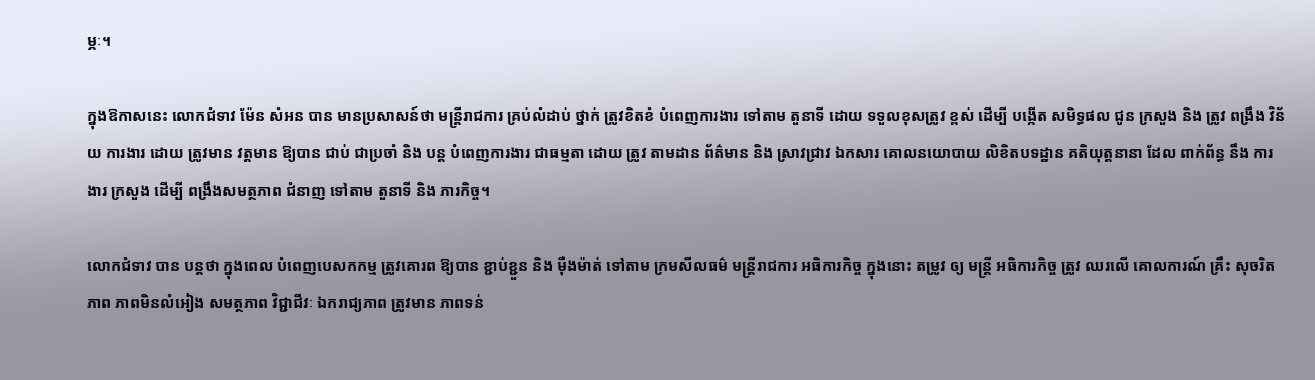ម្ភៈ។

ក្នុងឱកាសនេះ លោកជំទាវ ម៉ែន សំអន បាន មានប្រសាសន៍ថា មន្ត្រីរាជការ គ្រប់លំដាប់ ថ្នាក់ ត្រូវខិតខំ បំពេញការងារ ទៅតាម តួនាទី ដោយ ទទួលខុសត្រូវ ខ្ពស់ ដើម្បី បង្កើត សមិទ្ធផល ជូន ក្រសួង និង ត្រូវ ពង្រឹង វិន័យ ការងារ ដោយ ត្រូវមាន វត្តមាន ឱ្យបាន ជាប់ ជាប្រចាំ និង បន្ត បំពេញការងារ ជាធម្មតា ដោយ ត្រូវ តាមដាន ព័ត៌មាន និង ស្រាវជ្រាវ ឯកសារ គោលនយោបាយ លិខិតបទដ្ឋាន គតិយុត្តនានា ដែល ពាក់ព័ន្ធ នឹង ការងារ ក្រសួង ដើម្បី ពង្រឹងសមត្ថភាព ជំនាញ ទៅតាម តួនាទី និង ភារកិច្ច។

លោកជំទាវ បាន បន្តថា ក្នុងពេល បំពេញបេសកកម្ម ត្រូវគោរព ឱ្យបាន ខ្ជាប់ខ្ជួន និង ម៉ឺងម៉ាត់ ទៅតាម ក្រមសីលធម៌ មន្ត្រីរាជការ អធិការកិច្ច ក្នុងនោះ តម្រូវ ឲ្យ មន្ត្រី អធិការកិច្ច ត្រូវ ឈរលើ គោលការណ៍ គ្រឹះ សុចរិត ភាព ភាពមិនលំអៀង សមត្ថភាព វិជ្ជាជីវៈ ឯករាជ្យភាព ត្រូវមាន ភាពទន់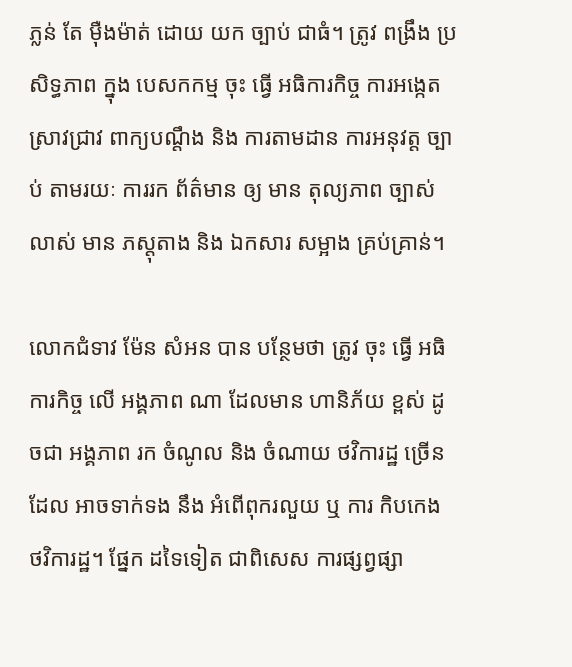ភ្លន់ តែ ម៉ឺងម៉ាត់ ដោយ យក ច្បាប់ ជាធំ។ ត្រូវ ពង្រឹង ប្រសិទ្ធភាព ក្នុង បេសកកម្ម ចុះ ធ្វើ អធិការកិច្ច ការអង្កេត ស្រាវជ្រាវ ពាក្យបណ្តឹង និង ការតាមដាន ការអនុវត្ត ច្បាប់ តាមរយៈ ការរក ព័ត៌មាន ឲ្យ មាន តុល្យភាព ច្បាស់លាស់ មាន ភស្តុតាង និង ឯកសារ សម្អាង គ្រប់គ្រាន់។

លោកជំទាវ ម៉ែន សំអន បាន បន្ថែមថា ត្រូវ ចុះ ធ្វើ អធិការកិច្ច លើ អង្គភាព ណា ដែលមាន ហានិភ័យ ខ្ពស់ ដូចជា អង្គភាព រក ចំណូល និង ចំណាយ ថវិការដ្ឋ ច្រើន ដែល អាចទាក់ទង នឹង អំពើពុករលួយ ឬ ការ កិបកេង ថវិការដ្ឋ។ ផ្នែក ដទៃទៀត ជាពិសេស ការផ្សព្វផ្សា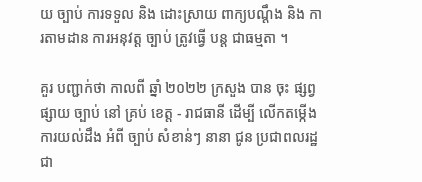យ ច្បាប់ ការទទួល និង ដោះស្រាយ ពាក្យបណ្ដឹង និង ការតាមដាន ការអនុវត្ត ច្បាប់ ត្រូវធ្វើ បន្ត ជាធម្មតា ។

គួរ បញ្ជាក់ថា កាលពី ឆ្នាំ ២០២២ ក្រសួង បាន ចុះ ផ្សព្វផ្សាយ ច្បាប់ នៅ គ្រប់ ខេត្ត - រាជធានី ដើម្បី លើកតម្កើង ការយល់ដឹង អំពី ច្បាប់ សំខាន់ៗ នានា ជូន ប្រជាពលរដ្ឋ ជា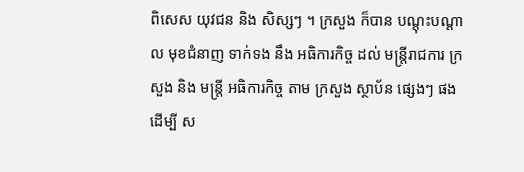ពិសេស យុវជន និង សិស្សៗ ។ ក្រសួង ក៏បាន បណ្តុះបណ្តាល មុខជំនាញ ទាក់ទង នឹង អធិការកិច្ច ដល់ មន្ត្រីរាជការ ក្រសួង និង មន្ត្រី អធិការកិច្ច តាម ក្រសួង ស្ថាប័ន ផ្សេងៗ ផង ដើម្បី ស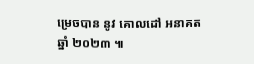ម្រេចបាន នូវ គោលដៅ អនាគត ឆ្នាំ ២០២៣ ៕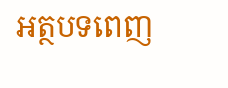អត្ថបទពេញ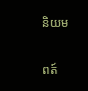និយម

ពត៍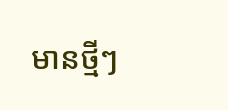មានថ្មីៗ